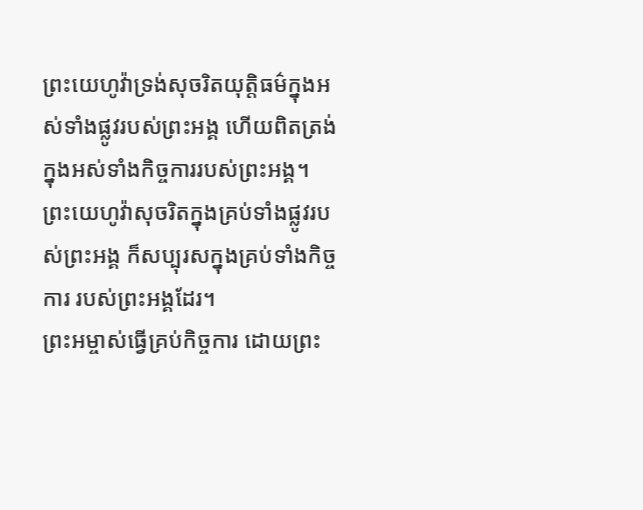ព្រះយេហូវ៉ាទ្រង់សុចរិតយុត្តិធម៌ក្នុងអស់ទាំងផ្លូវរបស់ព្រះអង្គ ហើយពិតត្រង់ក្នុងអស់ទាំងកិច្ចការរបស់ព្រះអង្គ។
ព្រះយេហូវ៉ាសុចរិតក្នុងគ្រប់ទាំងផ្លូវរបស់ព្រះអង្គ ក៏សប្បុរសក្នុងគ្រប់ទាំងកិច្ចការ របស់ព្រះអង្គដែរ។
ព្រះអម្ចាស់ធ្វើគ្រប់កិច្ចការ ដោយព្រះ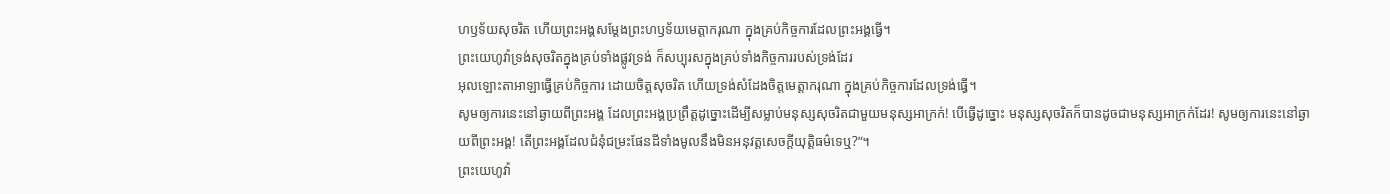ហឫទ័យសុចរិត ហើយព្រះអង្គសម្តែងព្រះហឫទ័យមេត្តាករុណា ក្នុងគ្រប់កិច្ចការដែលព្រះអង្គធ្វើ។
ព្រះយេហូវ៉ាទ្រង់សុចរិតក្នុងគ្រប់ទាំងផ្លូវទ្រង់ ក៏សប្បុរសក្នុងគ្រប់ទាំងកិច្ចការរបស់ទ្រង់ដែរ
អុលឡោះតាអាឡាធ្វើគ្រប់កិច្ចការ ដោយចិត្តសុចរិត ហើយទ្រង់សំដែងចិត្តមេត្តាករុណា ក្នុងគ្រប់កិច្ចការដែលទ្រង់ធ្វើ។
សូមឲ្យការនេះនៅឆ្ងាយពីព្រះអង្គ ដែលព្រះអង្គប្រព្រឹត្តដូច្នោះដើម្បីសម្លាប់មនុស្សសុចរិតជាមួយមនុស្សអាក្រក់! បើធ្វើដូច្នោះ មនុស្សសុចរិតក៏បានដូចជាមនុស្សអាក្រក់ដែរ! សូមឲ្យការនេះនៅឆ្ងាយពីព្រះអង្គ! តើព្រះអង្គដែលជំនុំជម្រះផែនដីទាំងមូលនឹងមិនអនុវត្តសេចក្ដីយុត្តិធម៌ទេឬ?”។
ព្រះយេហូវ៉ា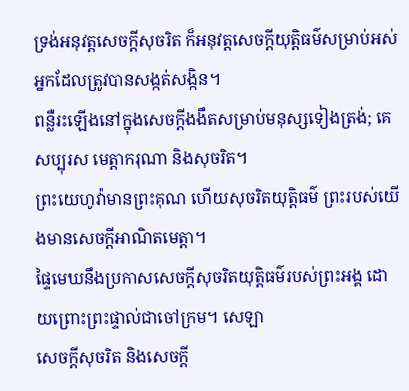ទ្រង់អនុវត្តសេចក្ដីសុចរិត ក៏អនុវត្តសេចក្ដីយុត្តិធម៌សម្រាប់អស់អ្នកដែលត្រូវបានសង្កត់សង្កិន។
ពន្លឺរះឡើងនៅក្នុងសេចក្ដីងងឹតសម្រាប់មនុស្សទៀងត្រង់; គេសប្បុរស មេត្តាករុណា និងសុចរិត។
ព្រះយេហូវ៉ាមានព្រះគុណ ហើយសុចរិតយុត្តិធម៌ ព្រះរបស់យើងមានសេចក្ដីអាណិតមេត្តា។
ផ្ទៃមេឃនឹងប្រកាសសេចក្ដីសុចរិតយុត្តិធម៌របស់ព្រះអង្គ ដោយព្រោះព្រះផ្ទាល់ជាចៅក្រម។ សេឡា
សេចក្ដីសុចរិត និងសេចក្ដី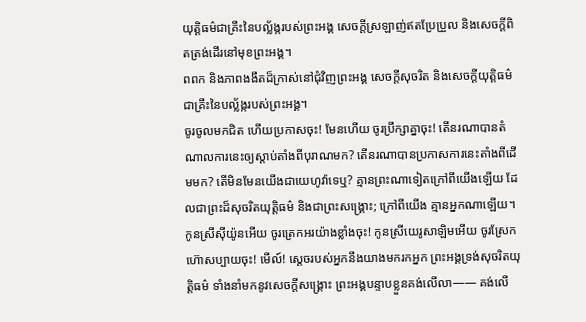យុត្តិធម៌ជាគ្រឹះនៃបល្ល័ង្ករបស់ព្រះអង្គ សេចក្ដីស្រឡាញ់ឥតប្រែប្រួល និងសេចក្ដីពិតត្រង់ដើរនៅមុខព្រះអង្គ។
ពពក និងភាពងងឹតដ៏ក្រាស់នៅជុំវិញព្រះអង្គ សេចក្ដីសុចរិត និងសេចក្ដីយុត្តិធម៌ជាគ្រឹះនៃបល្ល័ង្ករបស់ព្រះអង្គ។
ចូរចូលមកជិត ហើយប្រកាសចុះ! មែនហើយ ចូរប្រឹក្សាគ្នាចុះ! តើនរណាបានតំណាលការនេះឲ្យស្ដាប់តាំងពីបុរាណមក? តើនរណាបានប្រកាសការនេះតាំងពីដើមមក? តើមិនមែនយើងជាយេហូវ៉ាទេឬ? គ្មានព្រះណាទៀតក្រៅពីយើងឡើយ ដែលជាព្រះដ៏សុចរិតយុត្តិធម៌ និងជាព្រះសង្គ្រោះ; ក្រៅពីយើង គ្មានអ្នកណាឡើយ។
កូនស្រីស៊ីយ៉ូនអើយ ចូរត្រេកអរយ៉ាងខ្លាំងចុះ! កូនស្រីយេរូសាឡិមអើយ ចូរស្រែកហ៊ោសប្បាយចុះ! មើល៍! ស្ដេចរបស់អ្នកនឹងយាងមករកអ្នក ព្រះអង្គទ្រង់សុចរិតយុត្តិធម៌ ទាំងនាំមកនូវសេចក្ដីសង្គ្រោះ ព្រះអង្គបន្ទាបខ្លួនគង់លើលា—— គង់លើ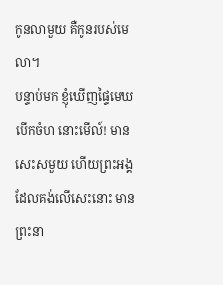កូនលាមួយ គឺកូនរបស់មេលា។
បន្ទាប់មក ខ្ញុំឃើញផ្ទៃមេឃបើកចំហ នោះមើល៍! មានសេះសមួយ ហើយព្រះអង្គដែលគង់លើសេះនោះ មានព្រះនា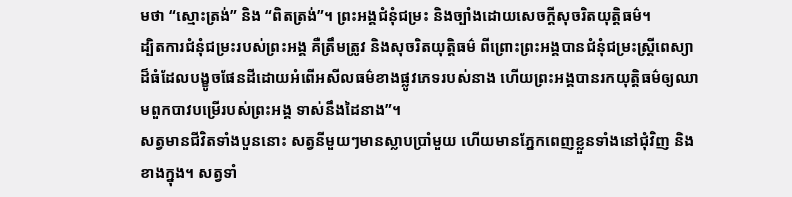មថា “ស្មោះត្រង់” និង “ពិតត្រង់”។ ព្រះអង្គជំនុំជម្រះ និងច្បាំងដោយសេចក្ដីសុចរិតយុត្តិធម៌។
ដ្បិតការជំនុំជម្រះរបស់ព្រះអង្គ គឺត្រឹមត្រូវ និងសុចរិតយុត្តិធម៌ ពីព្រោះព្រះអង្គបានជំនុំជម្រះស្ត្រីពេស្យាដ៏ធំដែលបង្ខូចផែនដីដោយអំពើអសីលធម៌ខាងផ្លូវភេទរបស់នាង ហើយព្រះអង្គបានរកយុត្តិធម៌ឲ្យឈាមពួកបាវបម្រើរបស់ព្រះអង្គ ទាស់នឹងដៃនាង”។
សត្វមានជីវិតទាំងបួននោះ សត្វនីមួយៗមានស្លាបប្រាំមួយ ហើយមានភ្នែកពេញខ្លួនទាំងនៅជុំវិញ និងខាងក្នុង។ សត្វទាំ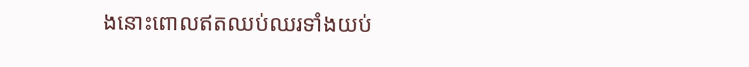ងនោះពោលឥតឈប់ឈរទាំងយប់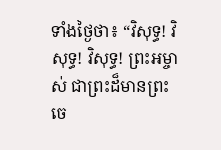ទាំងថ្ងៃថា៖ “វិសុទ្ធ! វិសុទ្ធ! វិសុទ្ធ! ព្រះអម្ចាស់ ជាព្រះដ៏មានព្រះចេ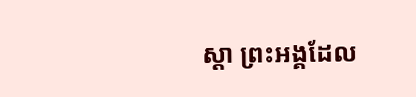ស្ដា ព្រះអង្គដែល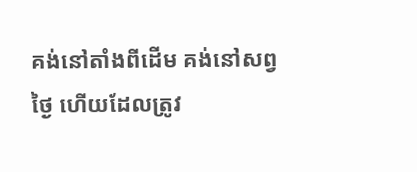គង់នៅតាំងពីដើម គង់នៅសព្វថ្ងៃ ហើយដែលត្រូវ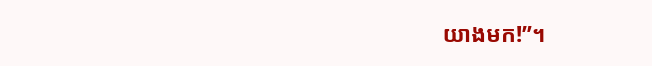យាងមក!”។